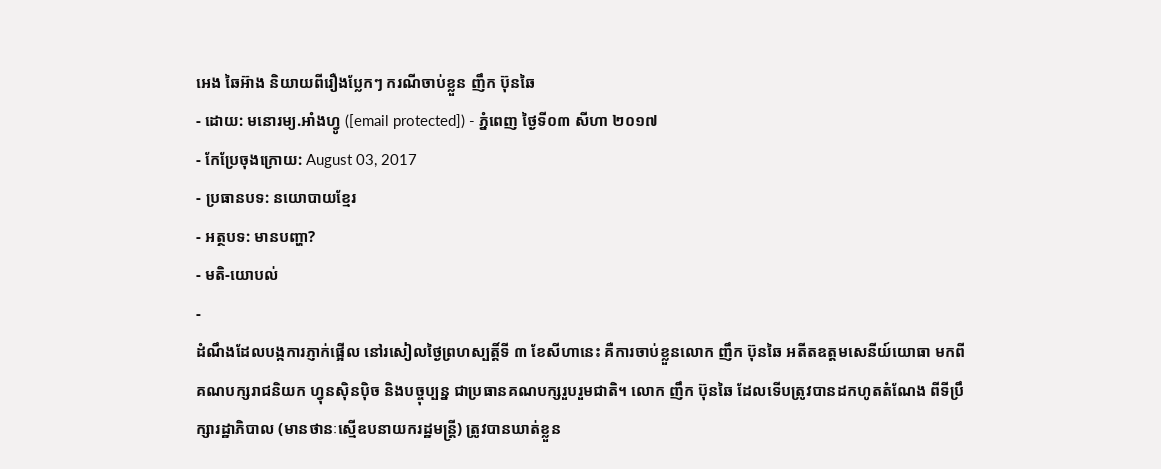អេង ឆៃអ៊ាង និយាយពីរឿងប្លែកៗ ករណីចាប់ខ្លួន ញឹក ប៊ុនឆៃ
- ដោយ: មនោរម្យ.អាំងហ្វូ ([email protected]) - ភ្នំពេញ ថ្ងៃទី០៣ សីហា ២០១៧
- កែប្រែចុងក្រោយ: August 03, 2017
- ប្រធានបទ: នយោបាយខ្មែរ
- អត្ថបទ: មានបញ្ហា?
- មតិ-យោបល់
-
ដំណឹងដែលបង្កការភ្ញាក់ផ្អើល នៅរសៀលថ្ងៃព្រហស្បត្តិ៍ទី ៣ ខែសីហានេះ គឺការចាប់ខ្លួនលោក ញឹក ប៊ុនឆៃ អតីតឧត្ដមសេនីយ៍យោធា មកពីគណបក្សរាជនិយក ហ្វុនស៊ិនប៉ិច និងបច្ចុប្បន្ន ជាប្រធានគណបក្សរួបរួមជាតិ។ លោក ញឹក ប៊ុនឆៃ ដែលទើបត្រូវបានដកហូតតំណែង ពីទីប្រឹក្សារដ្ឋាភិបាល (មានថានៈស្មើឧបនាយករដ្ឋមន្ត្រី) ត្រូវបានឃាត់ខ្លួន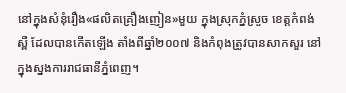នៅក្នុងសំនុំរឿង«ផលិតគ្រឿងញៀន»មួយ ក្នុងស្រុកភ្នំស្រួច ខេត្តកំពង់ស្ពឺ ដែលបានកើតឡើង តាំងពីឆ្នាំ២០០៧ និងកំពុងត្រូវបានសាកសួរ នៅក្នុងស្នងការរាជធានីភ្នំពេញ។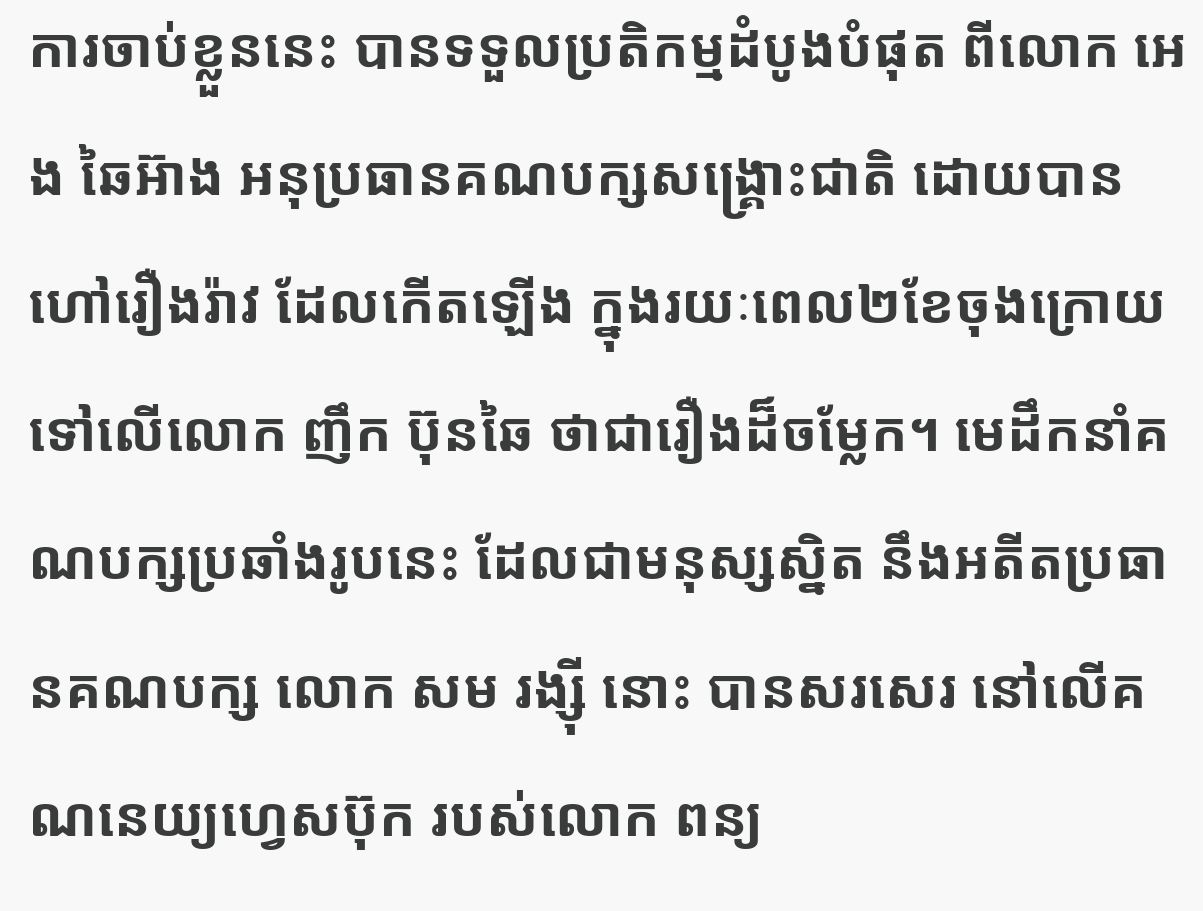ការចាប់ខ្លួននេះ បានទទួលប្រតិកម្មដំបូងបំផុត ពីលោក អេង ឆៃអ៊ាង អនុប្រធានគណបក្សសង្គ្រោះជាតិ ដោយបានហៅរឿងរ៉ាវ ដែលកើតឡើង ក្នុងរយៈពេល២ខែចុងក្រោយ ទៅលើលោក ញឹក ប៊ុនឆៃ ថាជារឿងដ៏ចម្លែក។ មេដឹកនាំគណបក្សប្រឆាំងរូបនេះ ដែលជាមនុស្សស្និត នឹងអតីតប្រធានគណបក្ស លោក សម រង្ស៊ី នោះ បានសរសេរ នៅលើគណនេយ្យហ្វេសប៊ុក របស់លោក ពន្យ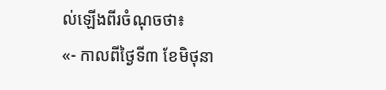ល់ឡើងពីរចំណុចថា៖
«- កាលពីថ្ងៃទី៣ ខែមិថុនា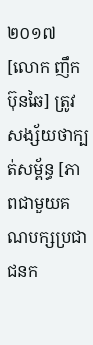២០១៧ [លោក ញឹក ប៊ុនឆៃ] ត្រូវសង្ស័យថាក្បត់សម្ព័ន្ធ [ភាពជាមួយគណបក្សប្រជាជនក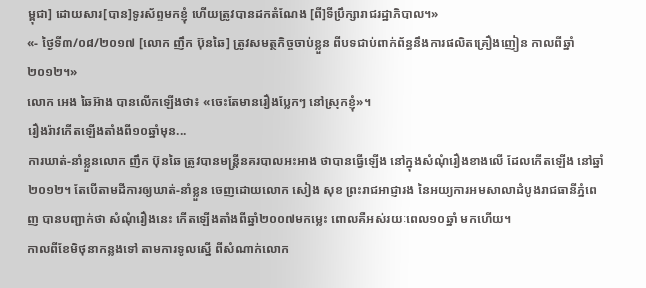ម្ពុជា] ដោយសារ[បាន]ទូរស័ព្ទមកខ្ញុំ ហើយត្រូវបានដកតំណែង [ពី]ទីប្រឹក្សារាជរដ្ឋាភិបាល។»
«- ថ្ងៃទី៣/០៨/២០១៧ [លោក ញឹក ប៊ុនឆៃ] ត្រូវសមត្ថកិច្ចចាប់ខ្លួន ពីបទជាប់ពាក់ព័ន្ធនឹងការផលិតគ្រឿងញៀន កាលពីឆ្នាំ២០១២។»
លោក អេង ឆៃអ៊ាង បានលើកឡើងថា៖ «ចេះតែមានរឿងប្លែកៗ នៅស្រុកខ្ញុំ»។
រឿងរ៉ាវកើតឡើងតាំងពី១០ឆ្នាំមុន...
ការឃាត់-នាំខ្លួនលោក ញឹក ប៊ុនឆៃ ត្រូវបានមន្ត្រីនគរបាលអះអាង ថាបានធ្វើឡើង នៅក្នុងសំណុំរឿងខាងលើ ដែលកើតឡើង នៅឆ្នាំ២០១២។ តែបើតាមដីការឲ្យឃាត់-នាំខ្លួន ចេញដោយលោក សៀង សុខ ព្រះរាជអាជ្ញារង នៃអយ្យការអមសាលាដំបូងរាជធានីភ្នំពេញ បានបញ្ជាក់ថា សំណុំរឿងនេះ កើតឡើងតាំងពីឆ្នាំ២០០៧មកម្លេះ ពោលគឺអស់រយៈពេល១០ឆ្នាំ មកហើយ។
កាលពីខែមិថុនាកន្លងទៅ តាមការទូលស្នើ ពីសំណាក់លោក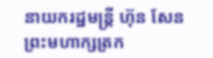នាយករដ្ឋមន្ត្រី ហ៊ុន សែន ព្រះមហាក្សត្រក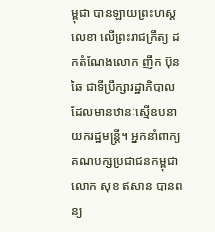ម្ពុជា បានឡាយព្រះហស្តលេខា លើព្រះរាជក្រឹត្យ ដកតំណែងលោក ញឹក ប៊ុនឆៃ ជាទីប្រឹក្សារដ្ឋាភិបាល ដែលមានឋានៈស្មើឧបនាយករដ្ឋមន្ត្រី។ អ្នកនាំពាក្យគណបក្សប្រជាជនកម្ពុជា លោក សុខ ឥសាន បានពន្យ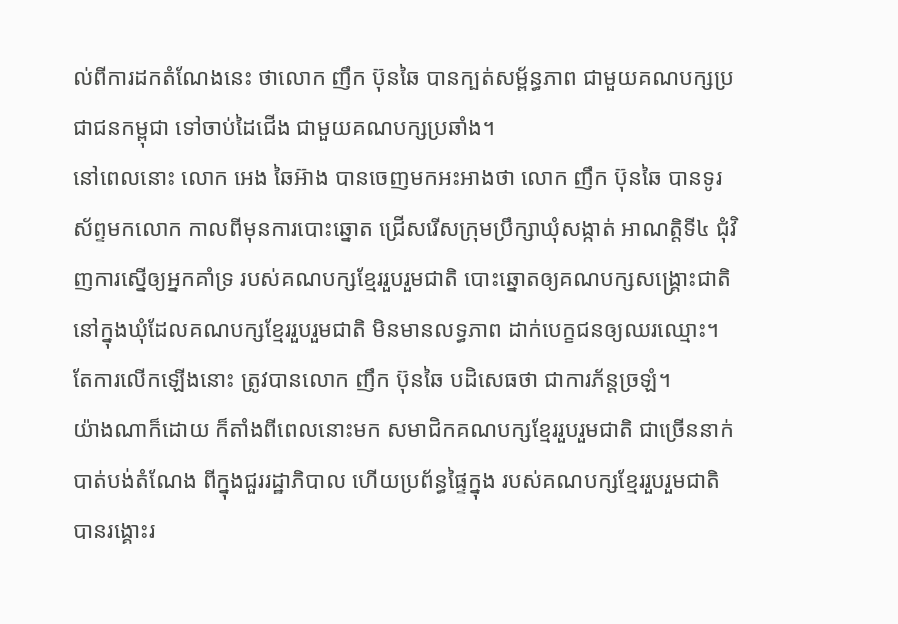ល់ពីការដកតំណែងនេះ ថាលោក ញឹក ប៊ុនឆៃ បានក្បត់សម្ព័ន្ធភាព ជាមួយគណបក្សប្រជាជនកម្ពុជា ទៅចាប់ដៃជើង ជាមួយគណបក្សប្រឆាំង។
នៅពេលនោះ លោក អេង ឆៃអ៊ាង បានចេញមកអះអាងថា លោក ញឹក ប៊ុនឆៃ បានទូរស័ព្ទមកលោក កាលពីមុនការបោះឆ្នោត ជ្រើសរើសក្រុមប្រឹក្សាឃុំសង្កាត់ អាណត្តិទី៤ ជុំវិញការស្នើឲ្យអ្នកគាំទ្រ របស់គណបក្សខ្មែររួបរួមជាតិ បោះឆ្នោតឲ្យគណបក្សសង្គ្រោះជាតិ នៅក្នុងឃុំដែលគណបក្សខ្មែររួបរួមជាតិ មិនមានលទ្ធភាព ដាក់បេក្ខជនឲ្យឈរឈ្មោះ។
តែការលើកឡើងនោះ ត្រូវបានលោក ញឹក ប៊ុនឆៃ បដិសេធថា ជាការភ័ន្ដច្រឡំ។
យ៉ាងណាក៏ដោយ ក៏តាំងពីពេលនោះមក សមាជិកគណបក្សខ្មែររួបរួមជាតិ ជាច្រើននាក់ បាត់បង់តំណែង ពីក្នុងជួររដ្ឋាភិបាល ហើយប្រព័ន្ធផ្ទៃក្នុង របស់គណបក្សខ្មែររួបរួមជាតិ បានរង្គោះរ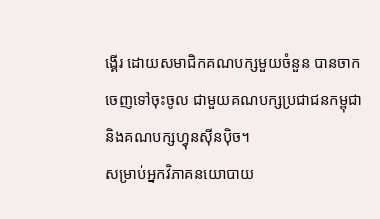ង្គើរ ដោយសមាជិកគណបក្សមួយចំនួន បានចាកចេញទៅចុះចូល ជាមួយគណបក្សប្រជាជនកម្ពុជា និងគណបក្សហ្វុនស៊ីនប៉ិច។
សម្រាប់អ្នកវិភាគនយោបាយ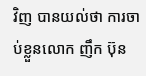វិញ បានយល់ថា ការចាប់ខ្លួនលោក ញឹក ប៊ុន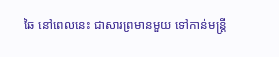ឆៃ នៅពេលនេះ ជាសារព្រមានមួយ ទៅកាន់មន្ត្រី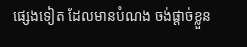ផ្សេងទៀត ដែលមានបំណង ចង់ផ្ដាច់ខ្លួន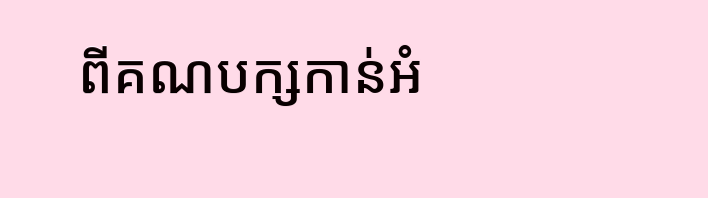ពីគណបក្សកាន់អំ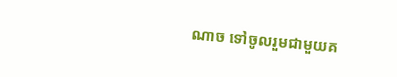ណាច ទៅចូលរួមជាមួយគ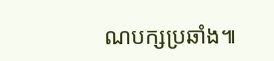ណបក្សប្រឆាំង៕